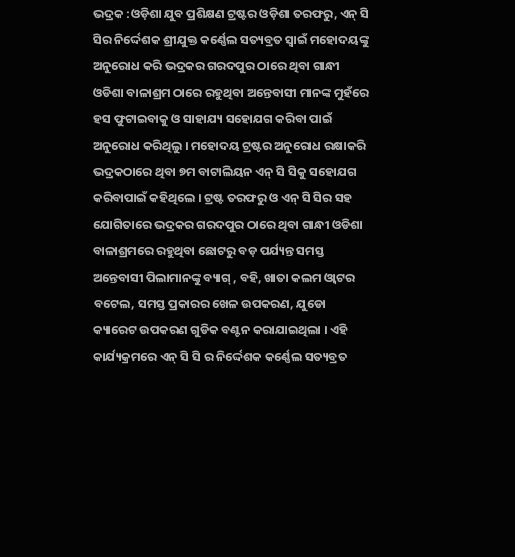ଭଦ୍ରକ :ଓଡ଼ିଶା ଯୁବ ପ୍ରଶିକ୍ଷଣ ଟ୍ରଷ୍ଟର ଓଡ଼ିଶା ତରଫରୁ, ଏନ୍ ସି ସିର ନିର୍ଦ୍ଦେଶକ ଶ୍ରୀଯୁକ୍ତ କର୍ଣ୍ଣେଲ ସତ୍ୟବ୍ରତ ସ୍ଵାଇଁ ମହୋଦୟଙ୍କୁ ଅନୁରୋଧ କରି ଭଦ୍ରକର ଗରଦପୁର ଠାରେ ଥିବା ଗାନ୍ଧୀ ଓଡିଶା ବାଳାଶ୍ରମ ଠାରେ ରହୁଥିବା ଅନ୍ତେବାସୀ ମାନଙ୍କ ମୁହଁରେ ହସ ଫୁଟାଇବାକୁ ଓ ସାହାଯ୍ୟ ସହୋଯଗ କରିବା ପାଇଁ ଅନୁରୋଧ କରିଥିଲୁ । ମହୋଦୟ ଟ୍ରଷ୍ଟର ଅନୁରୋଧ ରକ୍ଷାକରି ଭଦ୍ରକଠାରେ ଥିବା ୭ମ ବାଟାଲିୟନ ଏନ୍ ସି ସିକୁ ସହୋଯଗ କରିବାପାଇଁ କହିଥିଲେ । ଟ୍ରଷ୍ଟ ତରଫରୁ ଓ ଏନ୍ ସି ସିର ସହ ଯୋଗିତାରେ ଭଦ୍ରକର ଗରଦପୁର ଠାରେ ଥିବା ଗାନ୍ଧୀ ଓଡିଶା ବାଳାଶ୍ରମରେ ରହୁଥିବା ଛୋଟରୁ ବଡ଼ ପର୍ଯ୍ୟନ୍ତ ସମସ୍ତ ଅନ୍ତେବାସୀ ପିଲାମାନଙ୍କୁ ବ୍ୟାଗ୍ , ବହି, ଖାତା କଲମ ଓ୍ଵାଟର ବଟେଲ, ସମସ୍ତ ପ୍ରକାରର ଖେଳ ଉପକରଣ, ଯୁଡୋ କ୍ୟାରେଟ ଉପକରଣ ଗୁଡିକ ବଣ୍ଟନ କରାଯାଇଥିଲା । ଏହି କାର୍ଯ୍ୟକ୍ରମରେ ଏନ୍ ସି ସି ର ନିର୍ଦ୍ଦେଶକ କର୍ଣ୍ଣେଲ ସତ୍ୟବ୍ରତ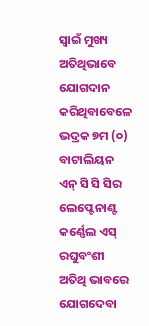ସ୍ଵାଇଁ ମୁଖ୍ୟ ଅତିଥିଭାବେ ଯୋଗଦାନ କରିଥିବାବେଳେ ଭଦ୍ରକ ୭ମ (୦) ବାଟାଲିୟନ ଏନ୍ ସି ସି ସିର ଲେପ୍ଟେନାଣ୍ଟ କର୍ଣ୍ଣେଲ ଏସ୍ ରଘୁବଂଶୀ ଅତିଥି ଭାବରେ ଯୋଗଦେବା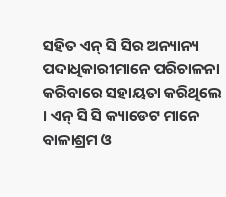ସହିତ ଏନ୍ ସି ସିର ଅନ୍ୟାନ୍ୟ ପଦାଧିକାରୀମାନେ ପରିଚାଳନା କରିବାରେ ସହାୟତା କରିଥିଲେ । ଏନ୍ ସି ସି କ୍ୟାଡେଟ ମାନେ ବାଳାଶ୍ରମ ଓ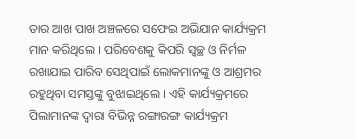ତାର ଆଖ ପାଖ ଅଞ୍ଚଳରେ ସଫେଇ ଅଭିଯାନ କାର୍ଯ୍ୟକ୍ରମ ମାନ କରିଥିଲେ । ପରିବେଶକୁ କିପରି ସ୍ଵଚ୍ଛ ଓ ନିର୍ମଳ ରଖାଯାଇ ପାରିବ ସେଥିପାଇଁ ଲୋକମାନଙ୍କୁ ଓ ଆଶ୍ରମର ରହୁଥିବା ସମସ୍ତଙ୍କୁ ବୁଝାଇଥିଲେ । ଏହି କାର୍ଯ୍ୟକ୍ରମରେ ପିଲାମାନଙ୍କ ଦ୍ଵାରା ବିଭିନ୍ନ ରଙ୍ଗାରଙ୍ଗ କାର୍ଯ୍ୟକ୍ରମ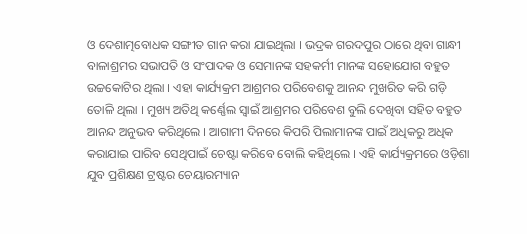ଓ ଦେଶାତ୍ମବୋଧକ ସଙ୍ଗୀତ ଗାନ କରା ଯାଇଥିଲା । ଭଦ୍ରକ ଗରଦପୁର ଠାରେ ଥିବା ଗାନ୍ଧୀ ବାଳାଶ୍ରମର ସଭାପତି ଓ ସଂପାଦକ ଓ ସେମାନଙ୍କ ସହକର୍ମୀ ମାନଙ୍କ ସହୋଯୋଗ ବହୁତ ଉଚ୍ଚକୋଟିର ଥିଲା । ଏହା କାର୍ଯ୍ୟକ୍ରମ ଆଶ୍ରମର ପରିବେଶକୁ ଆନନ୍ଦ ମୁଖରିତ କରି ଗଡ଼ି ତୋଳି ଥିଲା । ମୁଖ୍ୟ ଅତିଥି କର୍ଣ୍ଣେଲ ସ୍ଵାଇଁ ଆଶ୍ରମର ପରିବେଶ ବୁଲି ଦେଖିବା ସହିତ ବହୁତ ଆନନ୍ଦ ଅନୁଭବ କରିଥିଲେ । ଆଗାମୀ ଦିନରେ କିପରି ପିଲାମାନଙ୍କ ପାଇଁ ଅଧିକରୁ ଅଧିକ କରାଯାଇ ପାରିବ ସେଥିପାଇଁ ଚେଷ୍ଟା କରିବେ ବୋଲି କହିଥିଲେ । ଏହି କାର୍ଯ୍ୟକ୍ରମରେ ଓଡ଼ିଶା ଯୁବ ପ୍ରଶିକ୍ଷଣ ଟ୍ରଷ୍ଟର ଚେୟାରମ୍ୟାନ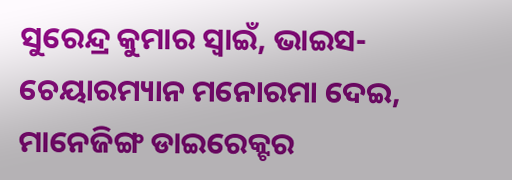ସୁରେନ୍ଦ୍ର କୁମାର ସ୍ବାଇଁ, ଭାଇସ-ଚେୟାରମ୍ୟାନ ମନୋରମା ଦେଇ, ମାନେଜିଙ୍ଗ ଡାଇରେକ୍ଟର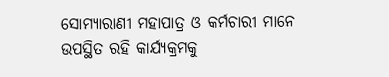ସୋମ୍ୟାରାଣୀ ମହାପାତ୍ର ଓ କର୍ମଚାରୀ ମାନେ ଉପସ୍ଥିତ ରହି କାର୍ଯ୍ୟକ୍ରମକୁ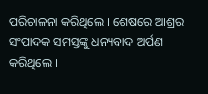ପରିଚାଳନା କରିଥିଲେ । ଶେଷରେ ଆଶ୍ରର ସଂପାଦକ ସମସ୍ତଙ୍କୁ ଧନ୍ୟବାଦ ଅର୍ପଣ କରିଥିଲେ ।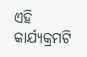ଏହି କାର୍ଯ୍ୟକ୍ରମଟି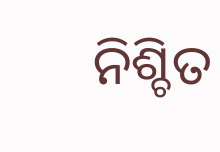ନିଶ୍ଚିତ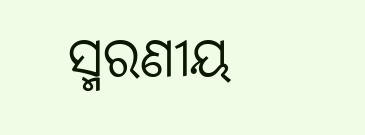ସ୍ମରଣୀୟ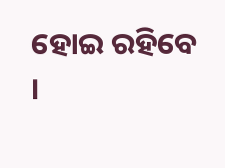ହୋଇ ରହିବେ ।